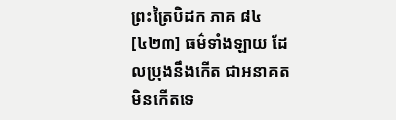ព្រះត្រៃបិដក ភាគ ៨៤
[៤២៣] ធម៌ទាំងឡាយ ដែលប្រុងនឹងកើត ជាអនាគត មិនកើតទេ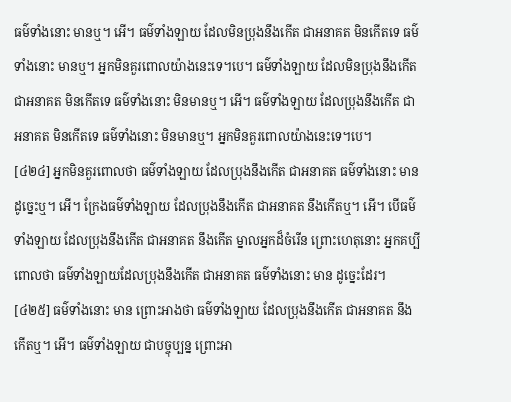ធម៌ទាំងនោះ មានឬ។ អើ។ ធម៌ទាំងឡាយ ដែលមិនប្រុងនឹងកើត ជាអនាគត មិនកើតទេ ធម៌ទាំងនោះ មានឬ។ អ្នកមិនគួរពោលយ៉ាងនេះទេ។បេ។ ធម៌ទាំងឡាយ ដែលមិនប្រុងនឹងកើត ជាអនាគត មិនកើតទេ ធម៌ទាំងនោះ មិនមានឬ។ អើ។ ធម៌ទាំងឡាយ ដែលប្រុងនឹងកើត ជាអនាគត មិនកើតទេ ធម៌ទាំងនោះ មិនមានឬ។ អ្នកមិនគួរពោលយ៉ាងនេះទេ។បេ។
[៤២៤] អ្នកមិនគួរពោលថា ធម៌ទាំងឡាយ ដែលប្រុងនឹងកើត ជាអនាគត ធម៌ទាំងនោះ មាន ដូច្នេះឬ។ អើ។ ក្រែងធម៌ទាំងឡាយ ដែលប្រុងនឹងកើត ជាអនាគត នឹងកើតឬ។ អើ។ បើធម៌ទាំងឡាយ ដែលប្រុងនឹងកើត ជាអនាគត នឹងកើត ម្នាលអ្នកដ៏ចំរើន ព្រោះហេតុនោះ អ្នកគប្បីពោលថា ធម៌ទាំងឡាយដែលប្រុងនឹងកើត ជាអនាគត ធម៌ទាំងនោះ មាន ដូច្នេះដែរ។
[៤២៥] ធម៌ទាំងនោះ មាន ព្រោះអាងថា ធម៌ទាំងឡាយ ដែលប្រុងនឹងកើត ជាអនាគត នឹងកើតឬ។ អើ។ ធម៌ទាំងឡាយ ជាបច្ចុប្បន្ន ព្រោះអា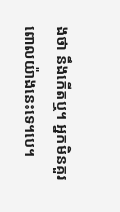ងថា នឹងកើតឬ។ អ្នកមិនគួរពោលយ៉ាងនេះទេ។បេ។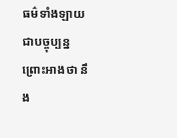ធម៌ទាំងឡាយ ជាបច្ចុប្បន្ន ព្រោះអាងថា នឹង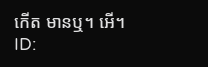កើត មានឬ។ អើ។
ID: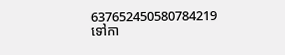637652450580784219
ទៅកា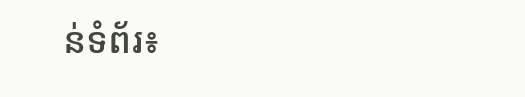ន់ទំព័រ៖